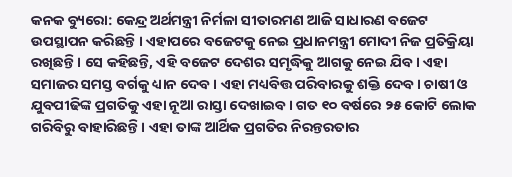କନକ ବ୍ୟୁରୋ: କେନ୍ଦ୍ର ଅର୍ଥମନ୍ତ୍ରୀ ନିର୍ମଳା ସୀତାରମଣ ଆଜି ସାଧାରଣ ବଜେଟ ଉପସ୍ଥାପନ କରିଛନ୍ତି । ଏହାପରେ ବଜେଟକୁ ନେଇ ପ୍ରଧାନମନ୍ତ୍ରୀ ମୋଦୀ ନିଜ ପ୍ରତିକ୍ରିୟା ରଖିଛନ୍ତି । ସେ କହିଛନ୍ତି, ଏହି ବଜେଟ ଦେଶର ସମୃଦ୍ଧିକୁ ଆଗକୁ ନେଇ ଯିବ । ଏହା ସମାଜର ସମସ୍ତ ବର୍ଗକୁ ଧ୍ୟାନ ଦେବ । ଏହା ମଧ୍ୟବିତ୍ତ ପରିବାରକୁ ଶକ୍ତି ଦେବ । ଚାଷୀ ଓ ଯୁବପୀଢିଙ୍କ ପ୍ରଗତିକୁ ଏହା ନୂଆ ରାସ୍ତା ଦେଖାଇବ । ଗତ ୧୦ ବର୍ଷରେ ୨୫ କୋଟି ଲୋକ ଗରିବିରୁ ବାହାରିଛନ୍ତି । ଏହା ତାଙ୍କ ଆର୍ଥିକ ପ୍ରଗତିର ନିରନ୍ତରତାର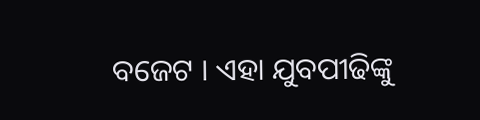ବଜେଟ । ଏହା ଯୁବପୀଢିଙ୍କୁ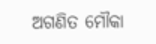ଅଗଣିତ ମୌକା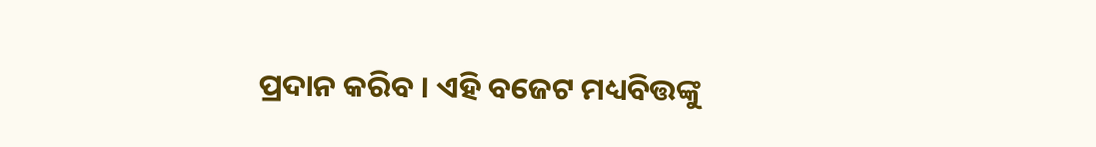ପ୍ରଦାନ କରିବ । ଏହି ବଜେଟ ମଧ୍ୟବିତ୍ତଙ୍କୁ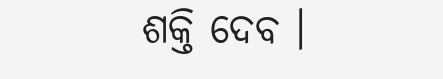ଶକ୍ତି ଦେବ ।